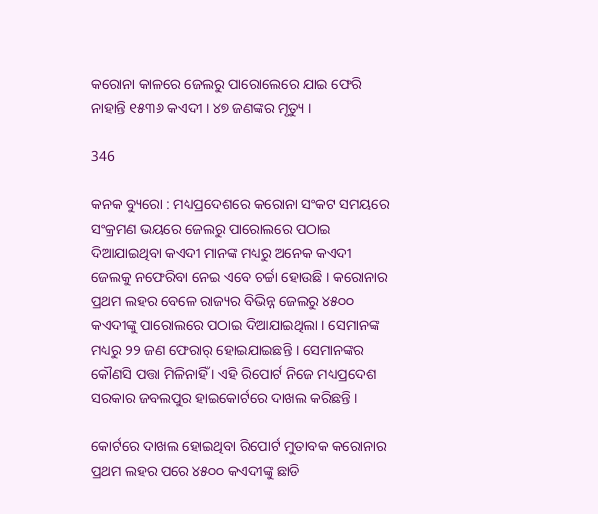କରୋନା କାଳରେ ଜେଲରୁ ପାରୋଲେରେ ଯାଇ ଫେରି ନାହାନ୍ତି ୧୫୩୬ କଏଦୀ । ୪୭ ଜଣଙ୍କର ମୃତ୍ୟୁ ।

346

କନକ ବ୍ୟୁରୋ : ମଧ୍ୟପ୍ରଦେଶରେ କରୋନା ସଂକଟ ସମୟରେ ସଂକ୍ରମଣ ଭୟରେ ଜେଲରୁ ପାରୋଲରେ ପଠାଇ ଦିଆଯାଇଥିବା କଏଦୀ ମାନଙ୍କ ମଧ୍ୟରୁ ଅନେକ କଏଦୀ ଜେଲକୁ ନଫେରିବା ନେଇ ଏବେ ଚର୍ଚ୍ଚା ହୋଉଛି । କରୋନାର ପ୍ରଥମ ଲହର ବେଳେ ରାଜ୍ୟର ବିଭିନ୍ନ ଜେଲରୁ ୪୫୦୦ କଏଦୀଙ୍କୁ ପାରୋଲରେ ପଠାଇ ଦିଆଯାଇଥିଲା । ସେମାନଙ୍କ ମଧ୍ୟରୁ ୨୨ ଜଣ ଫେରାର୍ ହୋଇଯାଇଛନ୍ତି । ସେମାନଙ୍କର କୌଣସି ପତ୍ତା ମିଳିନାହିଁ । ଏହି ରିପୋର୍ଟ ନିଜେ ମଧ୍ୟପ୍ରଦେଶ ସରକାର ଜବଲପୁର ହାଇକୋର୍ଟରେ ଦାଖଲ କରିଛନ୍ତି ।

କୋର୍ଟରେ ଦାଖଲ ହୋଇଥିବା ରିପୋର୍ଟ ମୁତାବକ କରୋନାର ପ୍ରଥମ ଲହର ପରେ ୪୫୦୦ କଏଦୀଙ୍କୁ ଛାଡି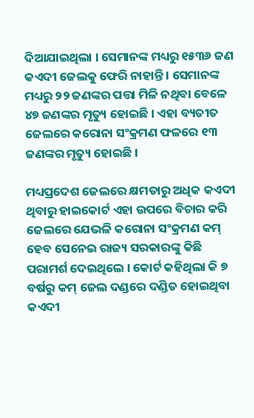ଦିଆଯାଇଥିଲା । ସେମାନଙ୍କ ମଧ୍ୟରୁ ୧୫୩୬ ଜଣ କଏଦୀ ଜେଲକୁ ଫେରି ନାହାନ୍ତି । ସେମାନଙ୍କ ମଧ୍ୟରୁ ୨୨ ଜଣଙ୍କର ପତ୍ତା ମିଳି ନଥିବା ବେଳେ ୪୭ ଜଣଙ୍କର ମୃତ୍ୟୁ ହୋଇଛି । ଏହା ବ୍ୟତୀତ ଜେଲରେ କରୋନା ସଂକ୍ରମଣ ଫଳରେ ୧୩ ଜଣଙ୍କର ମୃତ୍ୟୁ ହୋଇଛି ।

ମଧ୍ୟପ୍ରଦେଶ ଜେଲରେ କ୍ଷମତାରୁ ଅଧିକ କଏଦୀ ଥିବାରୁ ହାଇକୋର୍ଟ ଏହା ଉପରେ ବିଚାର କରି ଜେଲରେ ଯେଭଳି କରୋନା ସଂକ୍ରମଣ କମ୍ ହେବ ସେନେଇ ରାଜ୍ୟ ସରକାରଙ୍କୁ କିଛି ପରାମର୍ଶ ଦେଇଥିଲେ । କୋର୍ଟ କହିଥିଲା କି ୭ ବର୍ଷରୁ କମ୍ ଜେଲ ଦଣ୍ଡରେ ଦଣ୍ଡିତ ହୋଇଥିବା କଏଦୀ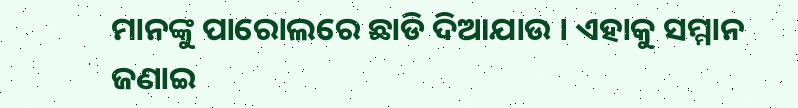ମାନଙ୍କୁ ପାରୋଲରେ ଛାଡି ଦିଆଯାଉ । ଏହାକୁ ସମ୍ମାନ ଜଣାଇ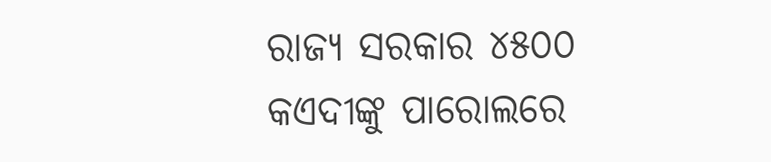ରାଜ୍ୟ ସରକାର ୪୫୦୦ କଏଦୀଙ୍କୁ ପାରୋଲରେ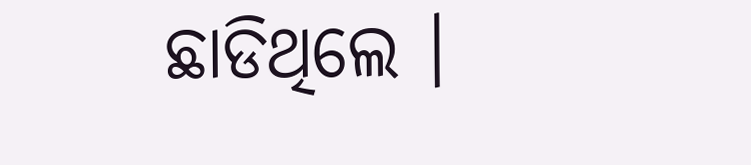ଛାଡିଥିଲେ ।